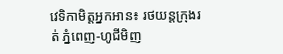វេទិកាមិត្តអ្នកអាន៖ រថយន្តក្រុងរត់ ភ្នំពេញ-ហូជីមិញ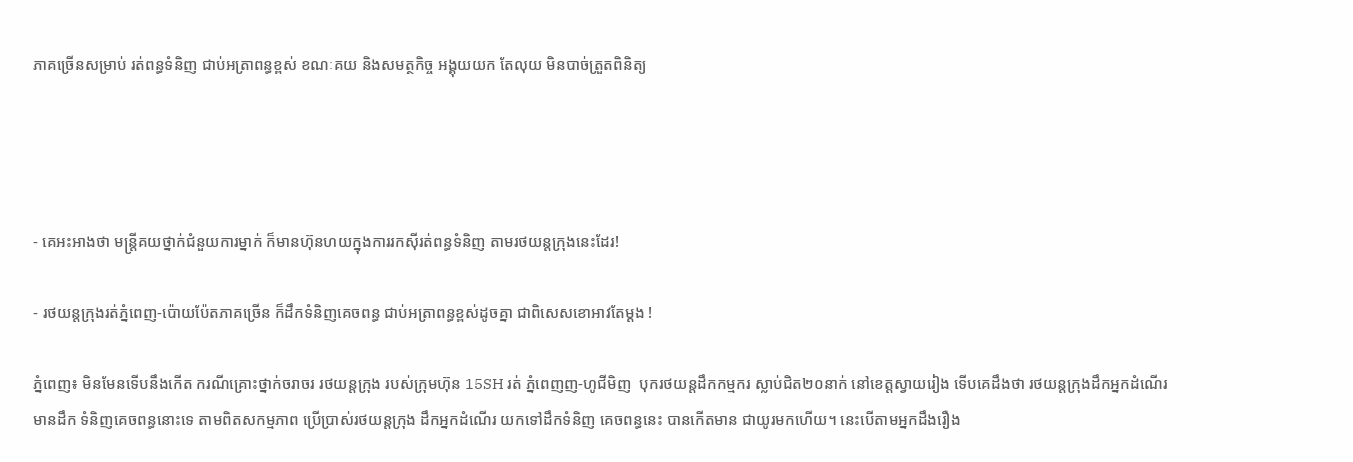ភាគច្រើនសម្រាប់ រត់ពន្ធទំនិញ ជាប់អត្រាពន្ធខ្ពស់ ខណៈគយ និងសមត្ថកិច្ច អង្គុយយក តែលុយ មិនបាច់ត្រួតពិនិត្យ




- គេអះអាងថា មន្ត្រីគយថ្នាក់ជំនួយការម្នាក់ ក៏មានហ៊ុនហយក្នុងការរកស៊ីរត់ពន្ធទំនិញ តាមរថយន្តក្រុងនេះដែរ!

- រថយន្តក្រុងរត់ភ្នំពេញ-ប៉ោយប៉ែតភាគច្រើន ក៏ដឹកទំនិញគេចពន្ធ ជាប់អត្រាពន្ធខ្ពស់ដូចគ្នា ជាពិសេសខោអាវតែម្ដង !

ភ្នំពេញ៖ មិនមែនទើបនឹងកើត ករណីគ្រោះថ្នាក់ចរាចរ រថយន្តក្រុង របស់ក្រុមហ៊ុន 15SH រត់ ភ្នំពេញញ-ហូជីមិញ  បុករថយន្តដឹកកម្មករ ស្លាប់ជិត២០នាក់ នៅខេត្តស្វាយរៀង ទើបគេដឹងថា រថយន្តក្រុងដឹកអ្នកដំណើរ មានដឹក ទំនិញគេចពន្ធនោះទេ តាមពិតសកម្មភាព ប្រើប្រាស់រថយន្តក្រុង ដឹកអ្នកដំណើរ យកទៅដឹកទំនិញ គេចពន្ធនេះ បានកើតមាន ជាយូរមកហើយ។ នេះបើតាមអ្នកដឹងរឿង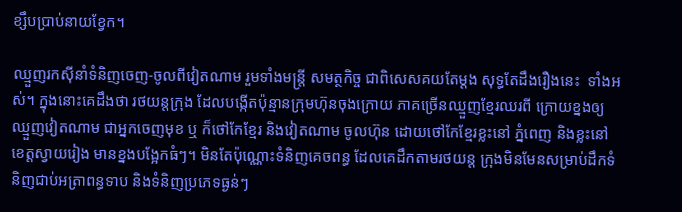ខ្សឹបប្រាប់នាយខ្វែក។

ឈ្មួញរកស៊ីនាំទំនិញចេញ-ចូលពីវៀតណាម រួមទាំងមន្ត្រី សមត្ថកិច្ច ជាពិសេសគយតែម្ដង សុទ្ធតែដឹងរឿងនេះ  ទាំងអស់។ ក្នុងនោះគេដឹងថា រថយន្តក្រុង ដែលបង្កើតប៉ុន្មានក្រុមហ៊ុនចុងក្រោយ ភាគច្រើនឈ្មួញខ្មែរឈរពី ក្រោយខ្នងឲ្យឈ្មួញវៀតណាម ជាអ្នកចេញមុខ ឬ ក៏ថៅកែខ្មែរ និងវៀតណាម ចូលហ៊ុន ដោយថៅកែខ្មែរខ្លះនៅ ភ្នំពេញ និងខ្លះនៅខេត្តស្វាយរៀង មានខ្នងបង្អែកធំៗ។ មិនតែប៉ុណ្ណោះទំនិញគេចពន្ធ ដែលគេដឹកតាមរថយន្ត ក្រុងមិនមែនសម្រាប់ដឹកទំនិញជាប់អត្រាពន្ធទាប និងទំនិញប្រភេទធ្ងន់ៗ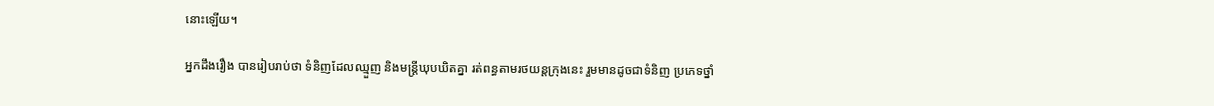នោះឡើយ។

អ្នកដឹងរឿង បានរៀបរាប់ថា ទំនិញដែលឈ្មួញ និងមន្ត្រីឃុបឃិតគ្នា រត់ពន្ធតាមរថយន្តក្រុងនេះ រួមមានដូចជាទំនិញ ប្រភេទថ្នាំ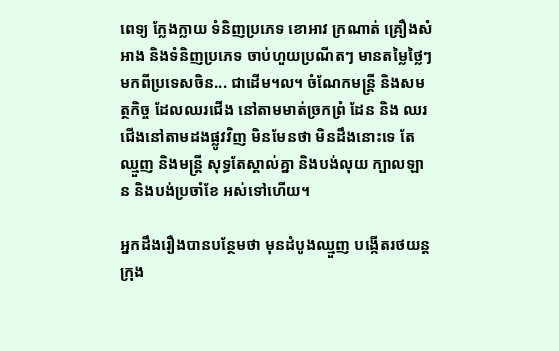ពេទ្យ ក្លែងក្លាយ ទំនិញប្រភេទ ខោអាវ ក្រណាត់ គ្រឿងសំអាង និងទំនិញប្រភេទ ចាប់ហួយប្រណីតៗ មានតម្លៃថ្លៃៗ មកពីប្រទេសចិន... ជាដើម។ល។ ចំណែកមន្ត្រី និងសមត្ថកិច្ច ដែលឈរជើង នៅតាមមាត់ច្រកព្រំ ដែន និង ឈរជើងនៅតាមដងផ្លូវវិញ មិនមែនថា មិនដឹងនោះទេ តែឈ្មួញ និងមន្ត្រី សុទ្ធតែស្គាល់គ្នា និងបង់លុយ ក្បាលឡាន និងបង់ប្រចាំខែ អស់ទៅហើយ។

អ្នកដឹងរឿងបានបន្ថែមថា មុនដំបូងឈ្មួញ បង្កើតរថយន្តក្រុង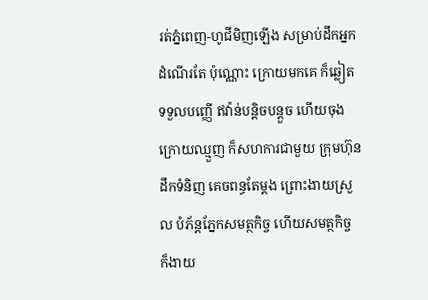រត់ភ្នំពេញ-ហូជីមិញឡើង សម្រាប់ដឹកអ្នកដំណើរតែ ប៉ុណ្ណោះ ក្រោយមកគេ ក៏ឆ្លៀតទទួលបញ្ញើ ឥវ៉ាន់បន្តិចបន្តួច ហើយចុងក្រោយឈ្មួញ ក៏សហការជាមួយ ក្រុមហ៊ុន ដឹកទំនិញ គេចពន្ធតែម្ដង ព្រោះងាយស្រួល បំភ័ន្តភ្នែកសមត្ថកិច្ច ហើយសមត្ថកិច្ច ក៏ងាយ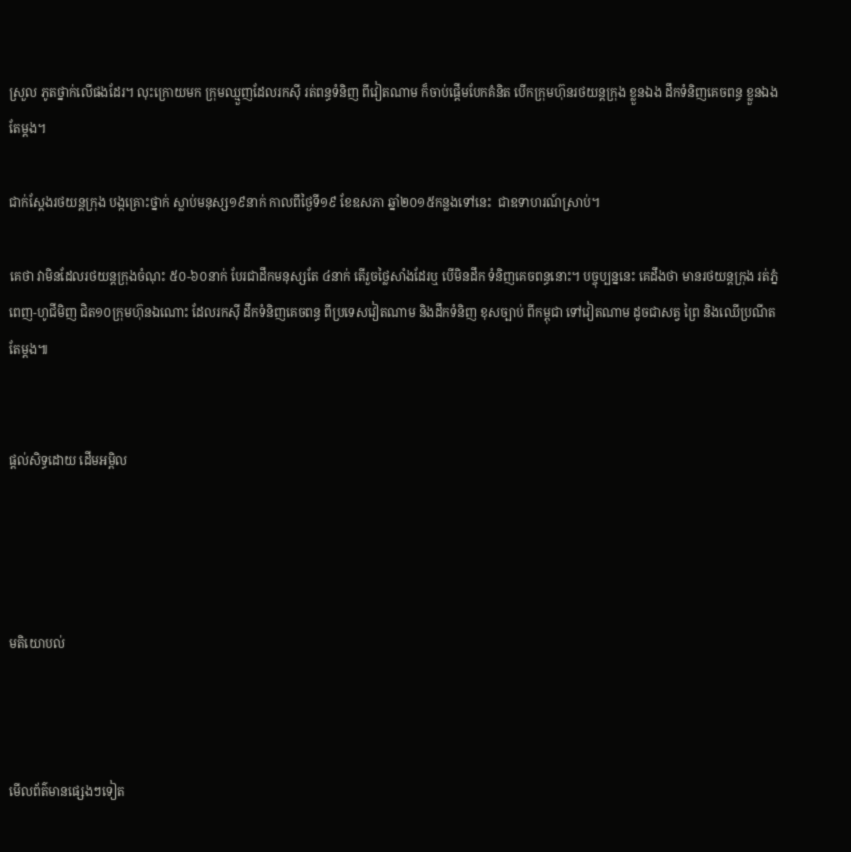ស្រួល ភូតថ្នាក់លើផងដែរ។ លុះក្រោយមក ក្រុមឈ្មួញដែលរកស៊ី រត់ពន្ធទំនិញ ពីវៀតណាម ក៏ចាប់ផ្ដើមបែកគំនិត បើកក្រុមហ៊ុនរថយន្តក្រុង ខ្លួនឯង ដឹកទំនិញគេចពន្ធ ខ្លួនឯងតែម្ដង។

ជាក់ស្ដែងរថយន្តក្រុង បង្កគ្រោះថ្នាក់ ស្លាប់មនុស្ស១៩នាក់ កាលពីថ្ងៃទី១៩ ខែឧសភា ឆ្នាំ២០១៥កន្លងទៅនេះ  ជាឧទាហរណ៍ស្រាប់។

គេថា វាមិនដែលរថយន្តក្រុងចំណុះ ៥០-៦០នាក់ បែរជាដឹកមនុស្សតែ ៤នាក់ តើរួចថ្លៃសាំងដែរឬ បើមិនដឹក ទំនិញគេចពន្ធនោះ។ បច្ចុប្បន្ននេះ គេដឹងថា មានរថយន្តក្រុង រត់ភ្នំពេញ-ហូជីមិញ ជិត១០ក្រុមហ៊ុនឯណោះ ដែលរកស៊ី ដឹកទំនិញគេចពន្ធ ពីប្រទេសវៀតណាម និងដឹកទំនិញ ខុសច្បាប់ ពីកម្ពុជា ទៅវៀតណាម ដូចជាសត្វ ព្រៃ និងឈើប្រណីតតែម្ដង៕


ផ្តល់សិទ្ធដោយ ដើមអម្ពិល




មតិយោបល់



មើលព័ត៌មានផ្សេងៗទៀត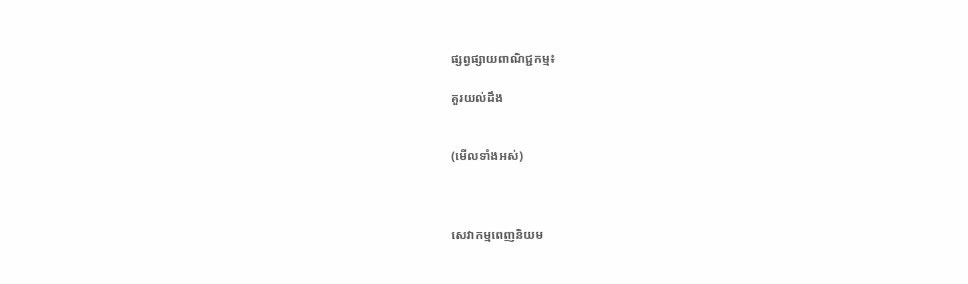ផ្សព្វផ្សាយពាណិជ្ជកម្ម៖

គួរយល់ដឹង


(មើលទាំងអស់)



សេវាកម្មពេញនិយម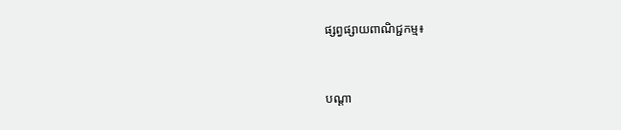ផ្សព្វផ្សាយពាណិជ្ជកម្ម៖


បណ្តា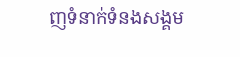ញទំនាក់ទំនងសង្គម